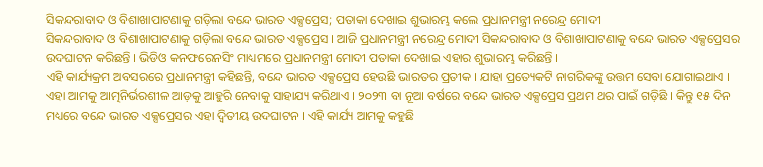ସିକନ୍ଦରାବାଦ ଓ ବିଶାଖାପାଟଣାକୁ ଗଡ଼ିଲା ବନ୍ଦେ ଭାରତ ଏକ୍ସପ୍ରେସ; ପତାକା ଦେଖାଇ ଶୁଭାରମ୍ଭ କଲେ ପ୍ରଧାନମନ୍ତ୍ରୀ ନରେନ୍ଦ୍ର ମୋଦୀ
ସିକନ୍ଦରାବାଦ ଓ ବିଶାଖାପାଟଣାକୁ ଗଡ଼ିଲା ବନ୍ଦେ ଭାରତ ଏକ୍ସପ୍ରେସ । ଆଜି ପ୍ରଧାନମନ୍ତ୍ରୀ ନରେନ୍ଦ୍ର ମୋଦୀ ସିକନ୍ଦରାବାଦ ଓ ବିଶାଖାପାଟଣାକୁ ବନ୍ଦେ ଭାରତ ଏକ୍ସପ୍ରେସର ଉଦଘାଟନ କରିଛନ୍ତି । ଭିଡିଓ କନଫରେନସିଂ ମାଧ୍ୟମରେ ପ୍ରଧାନମନ୍ତ୍ରୀ ମୋଦୀ ପତାକା ଦେଖାଇ ଏହାର ଶୁଭାରମ୍ଭ କରିଛନ୍ତି ।
ଏହି କାର୍ଯ୍ୟକ୍ରମ ଅବସରରେ ପ୍ରଧାନମନ୍ତ୍ରୀ କହିଛନ୍ତି, ବନ୍ଦେ ଭାରତ ଏକ୍ସପ୍ରେସ ହେଉଛି ଭାରତର ପ୍ରତୀକ । ଯାହା ପ୍ରତ୍ୟେକଟି ନାଗରିକଙ୍କୁ ଉତ୍ତମ ସେବା ଯୋଗାଇଥାଏ । ଏହା ଆମକୁ ଆତ୍ମନିର୍ଭରଶୀଳ ଆଡ଼କୁ ଆହୁରି ନେବାକୁ ସାହାଯ୍ୟ କରିଥାଏ । ୨୦୨୩ ବା ନୂଆ ବର୍ଷରେ ବନ୍ଦେ ଭାରତ ଏକ୍ସପ୍ରେସ ପ୍ରଥମ ଥର ପାଇଁ ଗଡ଼ିଛି । କିନ୍ତୁ ୧୫ ଦିନ ମଧ୍ୟରେ ବନ୍ଦେ ଭାରତ ଏକ୍ସପ୍ରେସର ଏହା ଦ୍ୱିତୀୟ ଉଦଘାଟନ । ଏହି କାର୍ଯ୍ୟ ଆମକୁ କହୁଛି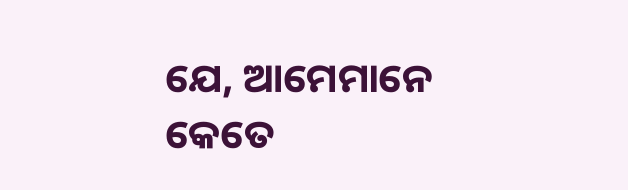ଯେ, ଆମେମାନେ କେତେ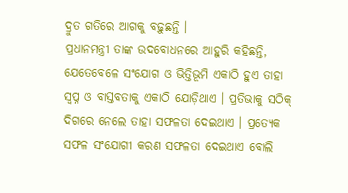ଦ୍ରୁତ ଗତିରେ ଆଗକୁ ବଢ଼ୁଛନ୍ତି ।
ପ୍ରଧାନମନ୍ତ୍ରୀ ତାଙ୍କ ଉଦବୋଧନରେ ଆହୁରି କହିଛନ୍ତି, ଯେତେବେଳେ ସଂଯୋଗ ଓ ଭିତ୍ତିଭୂମି ଏକାଠି ହୁଏ ତାହା ସ୍ୱପ୍ନ ଓ ବାସ୍ତବତାକୁ ଏକାଠି ଯୋଡ଼ିଥାଏ । ପ୍ରତିଭାକୁ ସଠିକ୍ ଦିଗରେ ନେଲେ ତାହା ସଫଳତା ଦେଇଥାଏ । ପ୍ରତ୍ୟେକ ସଫଳ ସଂଯୋଗୀ କରଣ ସଫଳତା ଦେଇଥାଏ ବୋଲି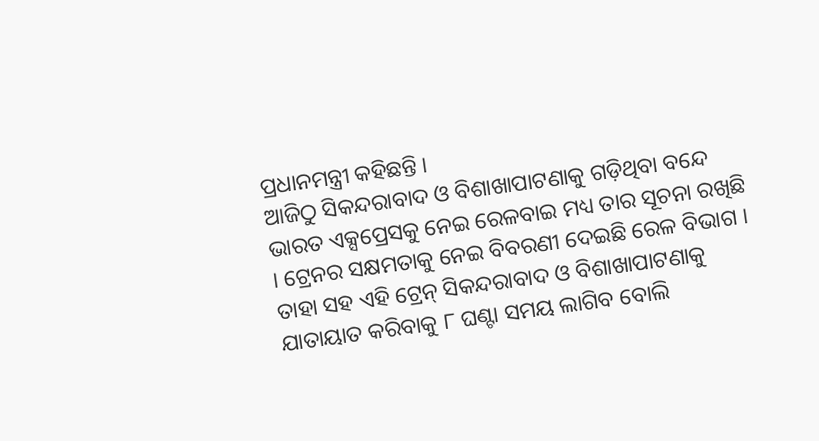ପ୍ରଧାନମନ୍ତ୍ରୀ କହିଛନ୍ତି ।
ଆଜିଠୁ ସିକନ୍ଦରାବାଦ ଓ ବିଶାଖାପାଟଣାକୁ ଗଡ଼ିଥିବା ବନ୍ଦେ ଭାରତ ଏକ୍ସପ୍ରେସକୁ ନେଇ ରେଳବାଇ ମଧ୍ୟ ତାର ସୂଚନା ରଖିଛି । ଟ୍ରେନର ସକ୍ଷମତାକୁ ନେଇ ବିବରଣୀ ଦେଇଛି ରେଳ ବିଭାଗ । ତାହା ସହ ଏହି ଟ୍ରେନ୍ ସିକନ୍ଦରାବାଦ ଓ ବିଶାଖାପାଟଣାକୁ ଯାତାୟାତ କରିବାକୁ ୮ ଘଣ୍ଟା ସମୟ ଲାଗିବ ବୋଲି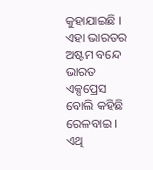କୁହାଯାଇଛି । ଏହା ଭାରତର ଅଷ୍ଟମ ବନ୍ଦେ ଭାରତ ଏକ୍ସପ୍ରେସ ବୋଲି କହିଛି ରେଳବାଇ । ଏଥି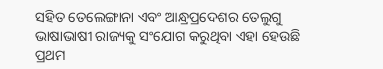ସହିତ ତେଲେଙ୍ଗାନା ଏବଂ ଆନ୍ଧ୍ରପ୍ରଦେଶର ତେଲୁଗୁ ଭାଷାଭାଷୀ ରାଜ୍ୟକୁ ସଂଯୋଗ କରୁଥିବା ଏହା ହେଉଛି ପ୍ରଥମ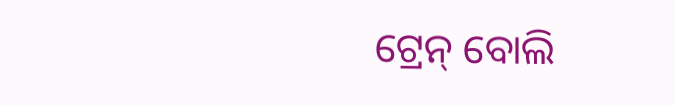ଟ୍ରେନ୍ ବୋଲି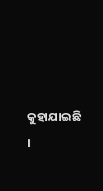କୁହାଯାଇଛି ।